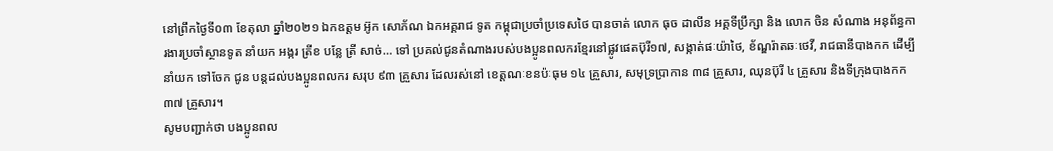នៅព្រឹកថ្ងៃទី០៣ ខែតុលា ឆ្នាំ២០២១ ឯកឧត្តម អ៊ូក សោភ័ណ ឯកអគ្គរាជ ទូត កម្ពុជាប្រចាំប្រទេសថៃ បានចាត់ លោក ធុច ដាលីន អគ្គទីប្រឹក្សា និង លោក ចិន សំណាង អនុព័ន្ធការងារប្រចាំស្ថានទូត នាំយក អង្ករ ត្រីខ បន្លែ ត្រី សាច់… ទៅ ប្រគល់ជូនតំណាងរបស់បងប្អូនពលករខ្មែរនៅផ្លូវផេតប៊ុរី១៧, សង្កាត់ផៈយ៉ាថៃ, ខ័ណ្ឌរ៉ាតឆៈថេវី, រាជធានីបាងកក ដើម្បីនាំយក ទៅចែក ជូន បន្តដល់បងប្អូនពលករ សរុប ៩៣ គ្រួសារ ដែលរស់នៅ ខេត្តណៈខនប៉ៈធុម ១៤ គ្រួសារ, សមុទ្រប្រាកាន ៣៨ គ្រួសារ, ឈុនប៊ុរី ៤ គ្រួសារ និងទីក្រុងបាងកក ៣៧ គ្រួសារ។
សូមបញ្ជាក់ថា បងប្អូនពល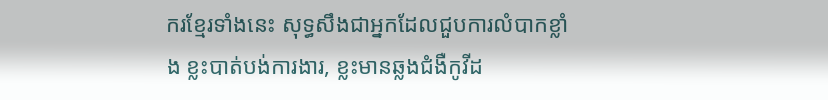ករខ្មែរទាំងនេះ សុទ្ធសឹងជាអ្នកដែលជួបការលំបាកខ្លាំង ខ្លះបាត់បង់ការងារ, ខ្លះមានឆ្លងជំងឺកូវីដ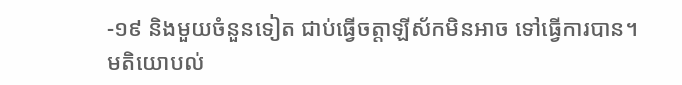-១៩ និងមួយចំនួនទៀត ជាប់ធ្វើចត្តាឡីស័កមិនអាច ទៅធ្វើការបាន។
មតិយោបល់